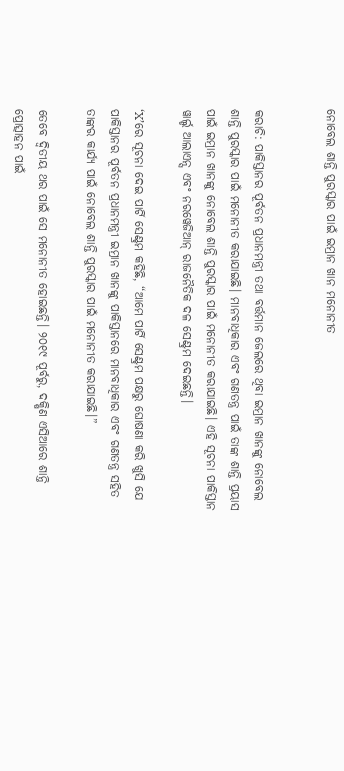ନୋବେଲ ଶାନ୍ତି ପୁରସ୍କାର ପାଇଁ ଇମ୍ରାନ ଖାନ ମନୋନୀତ


କରାଚି: ପାକିସ୍ତାନର ପୂର୍ବତନ ପ୍ରଧାନମନ୍ତ୍ରୀ ତଥା ବର୍ତ୍ତମାନ ଜେଲରେ ଥିବା ଇମ୍ରାନ ଖାନଙ୍କୁ ନୋବେଲ ଶାନ୍ତି ପୁରସ୍କାର ପାଇଁ ମନୋନୀତ କରାଯାଇଛି। ମାନବାଧିକାର ଏବଂ ଗଣତନ୍ତ୍ର ପାଇଁ ତାଙ୍କ ଶାନ୍ତି ପ୍ରୟାସ ପାଇଁ ଇମ୍ରାନ ଖାନଙ୍କୁ ନୋବେଲ ଶାନ୍ତି ପୁରସ୍କାର ପାଇଁ ମନୋନୀତ କରାଯାଇଛି। ଏହି ସୂଚନା ପାକିସ୍ତାନ ୱାର୍ଲ୍ଡ ଆଲାଏନ୍ସ ଏବଂ ନରୱେଜିଆନ୍ ରାଜନୈତିକ ଦଳ ସେଣ୍ଟ୍ରମ ଦେଇଛନ୍ତି।

‘X’ରେ ସୂଚନା ଦେଇ ପାର୍ଟି ସେଣ୍ଟ୍ରମ କହିଛି, “ଆମେ ପାର୍ଟି ସେଣ୍ଟ୍ରମ ପକ୍ଷରୁ ଘୋଷଣା କରି ଖୁସି ଯେ ପାକିସ୍ତାନର ପୂର୍ବତନ ପ୍ରଧାନମନ୍ତ୍ରୀ ଇମ୍ରାନ ଖାନଙ୍କୁ ପାକିସ୍ତାନରେ ମାନବାଧିକାର ଏବଂ ଗଣତନ୍ତ୍ର ସହିତ ତାଙ୍କର କାର୍ଯ୍ୟ ପାଇଁ ନୋବେଲ ଶାନ୍ତି ପୁରସ୍କାର ପାଇଁ ମନୋନୀତ କରାଯାଇଛି।”

ତେବେ ଦ୍ୱିତୀୟ ଥର ପାଇଁ ସେ ମନୋନୀତ ହୋଇଛନ୍ତି। ୨୦୧୯ ପୂର୍ବରୁ, ଦକ୍ଷିଣ ଏସିଆରେ ଶାନ୍ତି ପ୍ରୋତ୍ସାହନ ପାଇଁ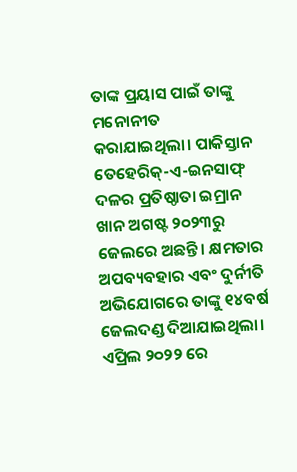ତାଙ୍କ ପ୍ରୟାସ ପାଇଁ ତାଙ୍କୁ ମନୋନୀତ କରାଯାଇଥିଲା। ପାକିସ୍ତାନ ତେହେରିକ୍-ଏ-ଇନସାଫ୍ ଦଳର ପ୍ରତିଷ୍ଠାତା ଇମ୍ରାନ ଖାନ ଅଗଷ୍ଟ ୨୦୨୩ରୁ ଜେଲରେ ଅଛନ୍ତି। କ୍ଷମତାର ଅପବ୍ୟବହାର ଏବଂ ଦୁର୍ନୀତି ଅଭିଯୋଗରେ ତାଙ୍କୁ ୧୪ବର୍ଷ ଜେଲଦଣ୍ଡ ଦିଆଯାଇଥିଲା। ଏପ୍ରିଲ ୨୦୨୨ ରେ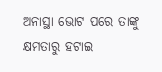ଅନାସ୍ଥା ଭୋଟ ପରେ ତାଙ୍କୁ କ୍ଷମତାରୁ ହଟାଇ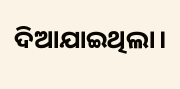ଦିଆଯାଇଥିଲା।